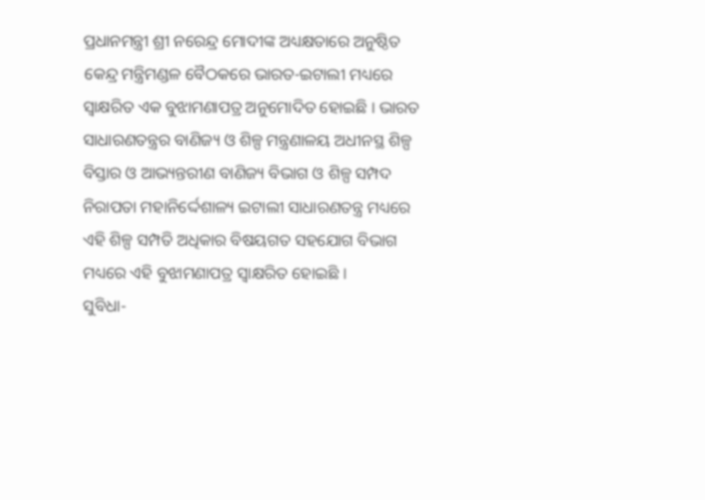ପ୍ରଧାନମନ୍ତ୍ରୀ ଶ୍ରୀ ନରେନ୍ଦ୍ର ମୋଦୀଙ୍କ ଅଧ୍ୟକ୍ଷତାରେ ଅନୁଷ୍ଠିତ କେନ୍ଦ୍ର ମନ୍ତ୍ରିମଣ୍ଡଳ ବୈଠକରେ ଭାରତ-ଇଟାଲୀ ମଧ୍ୟରେ ସ୍ୱାକ୍ଷରିତ ଏକ ବୁଝାମଣାପତ୍ର ଅନୁମୋଦିତ ହୋଇଛି । ଭାରତ ସାଧାରଣତନ୍ତ୍ରର ବାଣିଜ୍ୟ ଓ ଶିଳ୍ପ ମନ୍ତ୍ରଣାଳୟ ଅଧୀନସ୍ଥ ଶିଳ୍ପ ବିସ୍ତାର ଓ ଆଭ୍ୟନ୍ତରୀଣ ବାଣିଜ୍ୟ ବିଭାଗ ଓ ଶିଳ୍ପ ସମ୍ପଦ ନିରାପତା ମହାନିର୍ଦ୍ଦେଶାଳ୍ୟ ଇଟାଲୀ ସାଧାରଣତନ୍ତ୍ର ମଧ୍ୟରେ ଏହି ଶିଳ୍ପ ସମ୍ପତି ଅଧିକାର ବିଷୟଗତ ସହଯୋଗ ବିଭାଗ ମଧ୍ୟରେ ଏହି ବୁଝାମଣାପତ୍ର ସ୍ୱାକ୍ଷରିତ ହୋଇଛି ।
ସୁବିଧା-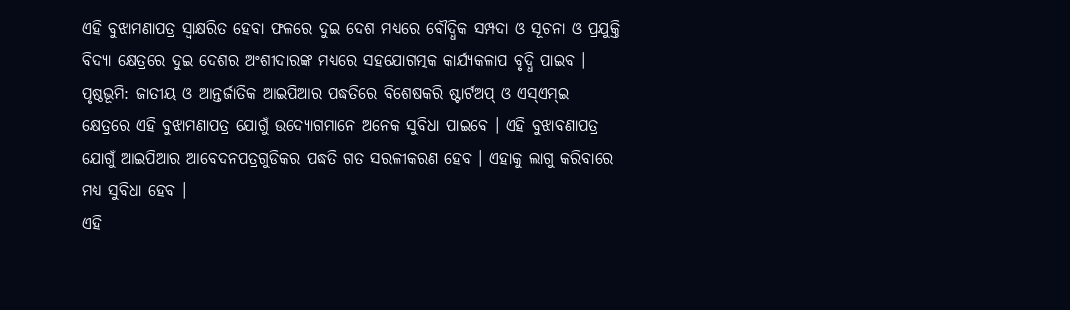ଏହି ବୁଝାମଣାପତ୍ର ସ୍ୱାକ୍ଷରିତ ହେବା ଫଳରେ ଦୁଇ ଦେଶ ମଧ୍ୟରେ ବୌଦ୍ଧିକ ସମ୍ପଦା ଓ ସୂଚନା ଓ ପ୍ରଯୁକ୍ତି ବିଦ୍ୟା କ୍ଷେତ୍ରରେ ଦୁଇ ଦେଶର ଅଂଶୀଦାରଙ୍କ ମଧ୍ୟରେ ସହଯୋଗତ୍ମକ କାର୍ଯ୍ୟକଳାପ ବୃଦ୍ଧି ପାଇବ ।
ପୃଷ୍ଠଭୂମି: ଜାତୀୟ ଓ ଆନ୍ତର୍ଜାତିକ ଆଇପିଆର ପଦ୍ଧତିରେ ବିଶେଷକରି ଷ୍ଟାର୍ଟଅପ୍ ଓ ଏସ୍ଏମ୍ଇ କ୍ଷେତ୍ରରେ ଏହି ବୁଝାମଣାପତ୍ର ଯୋଗୁଁ ଉଦ୍ୟୋଗମାନେ ଅନେକ ସୁବିଧା ପାଇବେ । ଏହି ବୁଝାବଣାପତ୍ର ଯୋଗୁଁ ଆଇପିଆର ଆବେଦନପତ୍ରଗୁଡିକର ପଦ୍ଧତି ଗତ ସରଳୀକରଣ ହେବ । ଏହାକୁ ଲାଗୁ କରିବାରେ ମଧ୍ୟ ସୁବିଧା ହେବ ।
ଏହି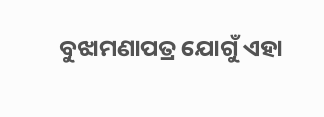ବୁଝାମଣାପତ୍ର ଯୋଗୁଁ ଏହା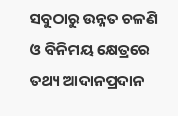ସବୁଠାରୁ ଉନ୍ନତ ଚଳଣି ଓ ବିନିମୟ କ୍ଷେତ୍ରରେ ତଥ୍ୟ ଆଦାନପ୍ରଦାନ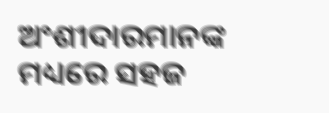ଅଂଶୀଦାରମାନଙ୍କ ମଧ୍ୟରେ ସହଜ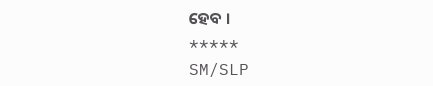ହେବ ।
*****
SM/SLP